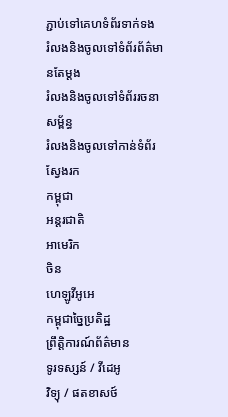ភ្ជាប់ទៅគេហទំព័រទាក់ទង
រំលងនិងចូលទៅទំព័រព័ត៌មានតែម្តង
រំលងនិងចូលទៅទំព័ររចនាសម្ព័ន្ធ
រំលងនិងចូលទៅកាន់ទំព័រស្វែងរក
កម្ពុជា
អន្តរជាតិ
អាមេរិក
ចិន
ហេឡូវីអូអេ
កម្ពុជាច្នៃប្រតិដ្ឋ
ព្រឹត្តិការណ៍ព័ត៌មាន
ទូរទស្សន៍ / វីដេអូ
វិទ្យុ / ផតខាសថ៍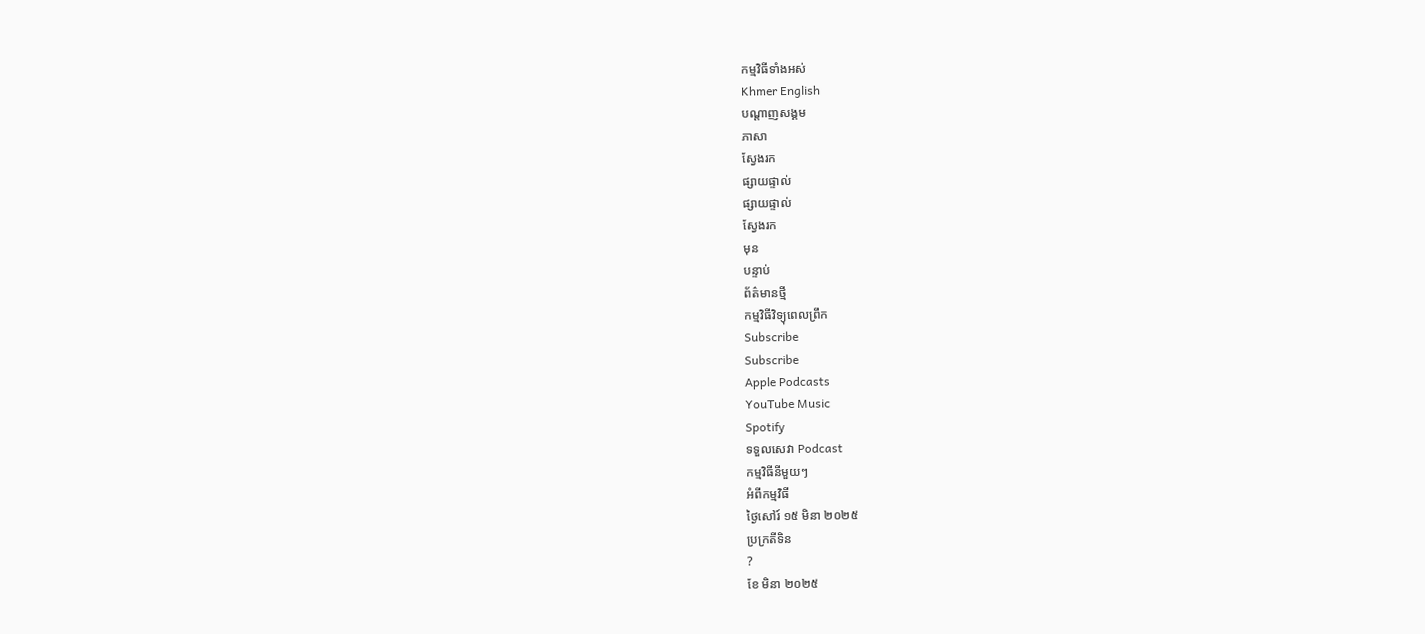កម្មវិធីទាំងអស់
Khmer English
បណ្តាញសង្គម
ភាសា
ស្វែងរក
ផ្សាយផ្ទាល់
ផ្សាយផ្ទាល់
ស្វែងរក
មុន
បន្ទាប់
ព័ត៌មានថ្មី
កម្មវិធីវិទ្យុពេលព្រឹក
Subscribe
Subscribe
Apple Podcasts
YouTube Music
Spotify
ទទួលសេវា Podcast
កម្មវិធីនីមួយៗ
អំពីកម្មវិធី
ថ្ងៃសៅរ៍ ១៥ មិនា ២០២៥
ប្រក្រតីទិន
?
ខែ មិនា ២០២៥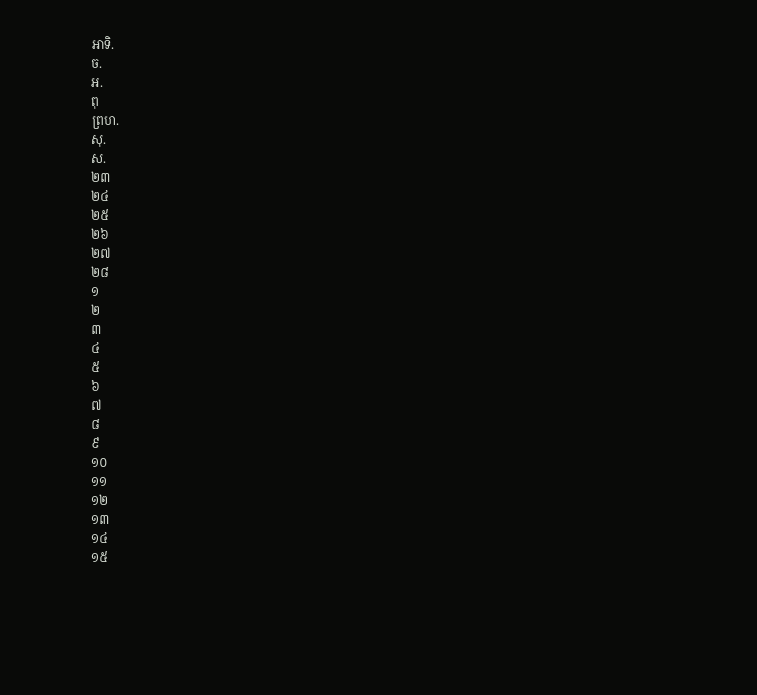អាទិ.
ច.
អ.
ពុ
ព្រហ.
សុ.
ស.
២៣
២៤
២៥
២៦
២៧
២៨
១
២
៣
៤
៥
៦
៧
៨
៩
១០
១១
១២
១៣
១៤
១៥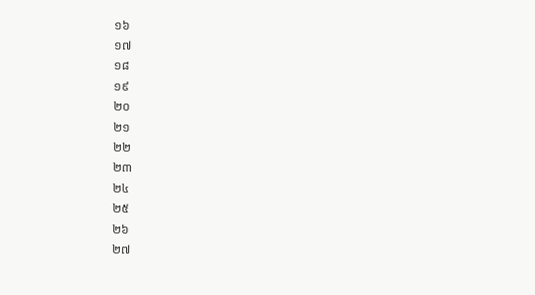១៦
១៧
១៨
១៩
២០
២១
២២
២៣
២៤
២៥
២៦
២៧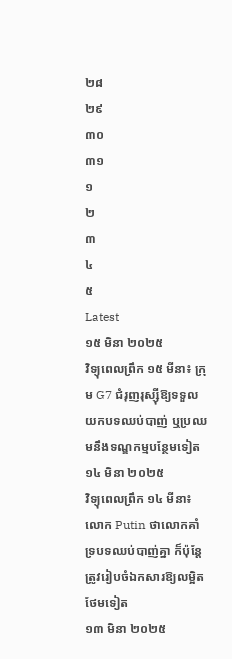២៨
២៩
៣០
៣១
១
២
៣
៤
៥
Latest
១៥ មិនា ២០២៥
វិទ្យុពេលព្រឹក ១៥ មីនា៖ ក្រុម G7 ជំរុញរុស្ស៊ីឱ្យទទួលយកបទឈប់បាញ់ ឬប្រឈមនឹងទណ្ឌកម្មបន្ថែមទៀត
១៤ មិនា ២០២៥
វិទ្យុពេលព្រឹក ១៤ មីនា៖ លោក Putin ថាលោកគាំទ្របទឈប់បាញ់គ្នា ក៏ប៉ុន្តែត្រូវរៀបចំឯកសារឱ្យលម្អិតថែមទៀត
១៣ មិនា ២០២៥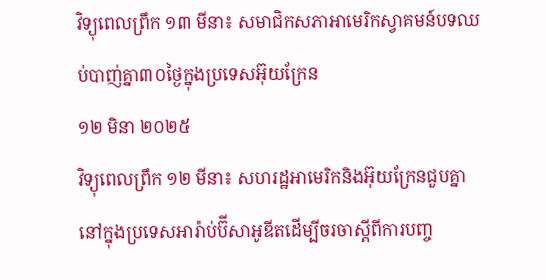វិទ្យុពេលព្រឹក ១៣ មីនា៖ សមាជិកសភាអាមេរិកស្វាគមន៍បទឈប់បាញ់គ្នា៣០ថ្ងៃក្នុងប្រទេសអ៊ុយក្រែន
១២ មិនា ២០២៥
វិទ្យុពេលព្រឹក ១២ មីនា៖ សហរដ្ឋអាមេរិកនិងអ៊ុយក្រែនជួបគ្នានៅក្នុងប្រទេសអារ៉ាប់ប៊ីសាអូឌីតដើម្បីចរចាស្តីពីការបញ្ច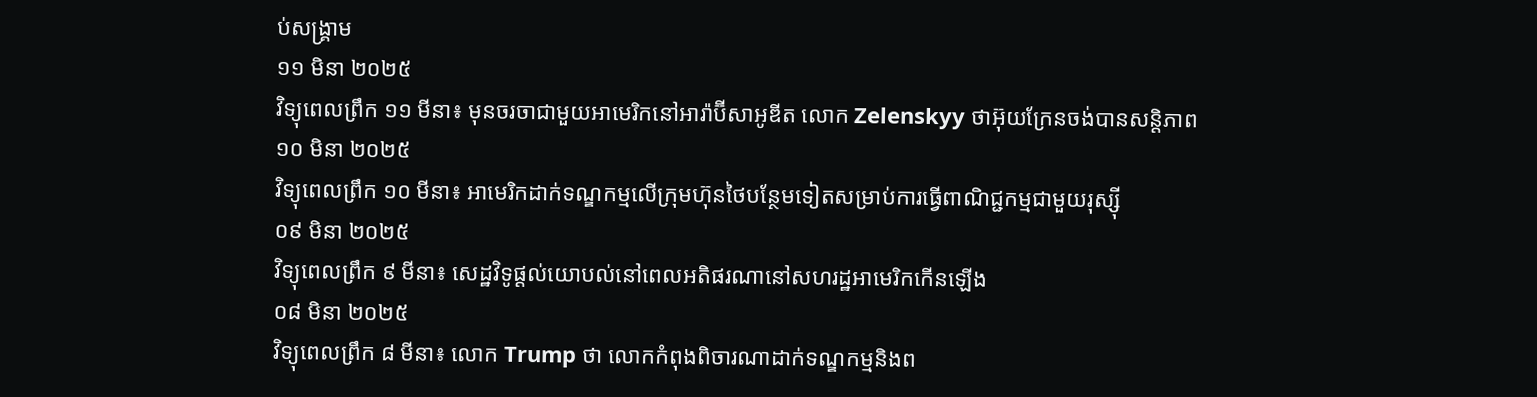ប់សង្គ្រាម
១១ មិនា ២០២៥
វិទ្យុពេលព្រឹក ១១ មីនា៖ មុនចរចាជាមួយអាមេរិកនៅអារ៉ាប៊ីសាអូឌីត លោក Zelenskyy ថាអ៊ុយក្រែនចង់បានសន្តិភាព
១០ មិនា ២០២៥
វិទ្យុពេលព្រឹក ១០ មីនា៖ អាមេរិកដាក់ទណ្ឌកម្មលើក្រុមហ៊ុនថៃបន្ថែមទៀតសម្រាប់ការធ្វើពាណិជ្ជកម្មជាមួយរុស្ស៊ី
០៩ មិនា ២០២៥
វិទ្យុពេលព្រឹក ៩ មីនា៖ សេដ្ឋវិទូផ្ដល់យោបល់នៅពេលអតិផរណានៅសហរដ្ឋអាមេរិកកើនឡើង
០៨ មិនា ២០២៥
វិទ្យុពេលព្រឹក ៨ មីនា៖ លោក Trump ថា លោកកំពុងពិចារណាដាក់ទណ្ឌកម្មនិងព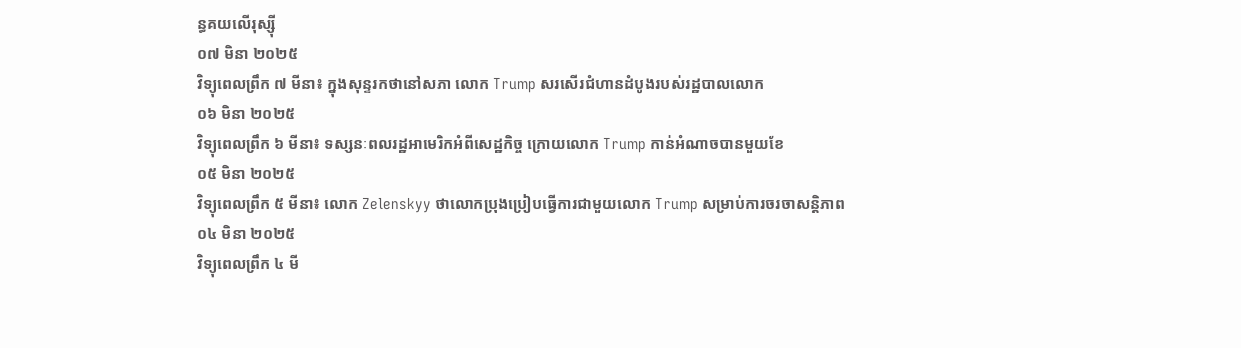ន្ធគយលើរុស្ស៊ី
០៧ មិនា ២០២៥
វិទ្យុពេលព្រឹក ៧ មីនា៖ ក្នុងសុន្ទរកថានៅសភា លោក Trump សរសើរជំហានដំបូងរបស់រដ្ឋបាលលោក
០៦ មិនា ២០២៥
វិទ្យុពេលព្រឹក ៦ មីនា៖ ទស្សនៈពលរដ្ឋអាមេរិកអំពីសេដ្ឋកិច្ច ក្រោយលោក Trump កាន់អំណាចបានមួយខែ
០៥ មិនា ២០២៥
វិទ្យុពេលព្រឹក ៥ មីនា៖ លោក Zelenskyy ថាលោកប្រុងប្រៀបធ្វើការជាមួយលោក Trump សម្រាប់ការចរចាសន្តិភាព
០៤ មិនា ២០២៥
វិទ្យុពេលព្រឹក ៤ មី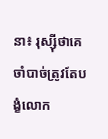នា៖ រុស្ស៊ីថាគេចាំបាច់ត្រូវតែបង្ខំលោក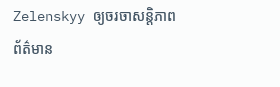Zelenskyy ឲ្យចរចាសន្តិភាព
ព័ត៌មាន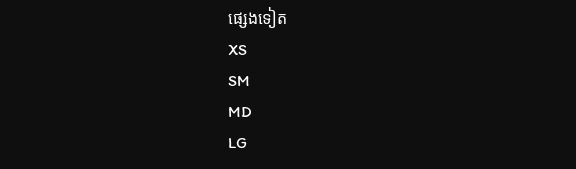ផ្សេងទៀត
XS
SM
MD
LG